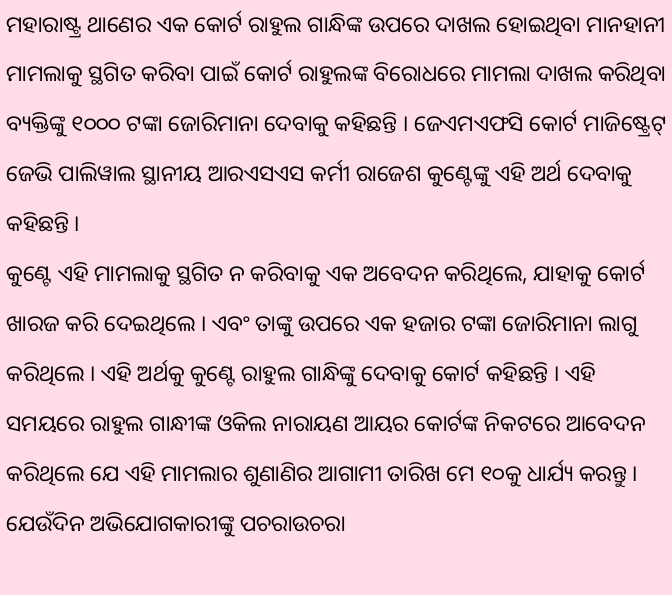ମହାରାଷ୍ଟ୍ର ଥାଣେର ଏକ କୋର୍ଟ ରାହୁଲ ଗାନ୍ଧିଙ୍କ ଉପରେ ଦାଖଲ ହୋଇଥିବା ମାନହାନୀ ମାମଲାକୁ ସ୍ଥଗିତ କରିବା ପାଇଁ କୋର୍ଟ ରାହୁଲଙ୍କ ବିରୋଧରେ ମାମଲା ଦାଖଲ କରିଥିବା ବ୍ୟକ୍ତିଙ୍କୁ ୧୦୦୦ ଟଙ୍କା ଜୋରିମାନା ଦେବାକୁ କହିଛନ୍ତି । ଜେଏମଏଫସି କୋର୍ଟ ମାଜିଷ୍ଟ୍ରେଟ୍ ଜେଭି ପାଲିୱାଲ ସ୍ଥାନୀୟ ଆରଏସଏସ କର୍ମୀ ରାଜେଶ କୁଣ୍ଟେଙ୍କୁ ଏହି ଅର୍ଥ ଦେବାକୁ କହିଛନ୍ତି ।
କୁଣ୍ଟେ ଏହି ମାମଲାକୁ ସ୍ଥଗିତ ନ କରିବାକୁ ଏକ ଅବେଦନ କରିଥିଲେ, ଯାହାକୁ କୋର୍ଟ ଖାରଜ କରି ଦେଇଥିଲେ । ଏବଂ ତାଙ୍କୁ ଉପରେ ଏକ ହଜାର ଟଙ୍କା ଜୋରିମାନା ଲାଗୁ କରିଥିଲେ । ଏହି ଅର୍ଥକୁ କୁଣ୍ଟେ ରାହୁଲ ଗାନ୍ଧିଙ୍କୁ ଦେବାକୁ କୋର୍ଟ କହିଛନ୍ତି । ଏହି ସମୟରେ ରାହୁଲ ଗାନ୍ଧୀଙ୍କ ଓକିଲ ନାରାୟଣ ଆୟର କୋର୍ଟଙ୍କ ନିକଟରେ ଆବେଦନ କରିଥିଲେ ଯେ ଏହି ମାମଲାର ଶୁଣାଣିର ଆଗାମୀ ତାରିଖ ମେ ୧୦କୁ ଧାର୍ଯ୍ୟ କରନ୍ତୁ । ଯେଉଁଦିନ ଅଭିଯୋଗକାରୀଙ୍କୁ ପଚରାଉଚରା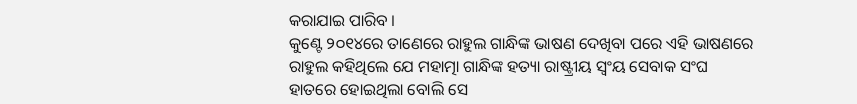କରାଯାଇ ପାରିବ ।
କୁଣ୍ଟେ ୨୦୧୪ରେ ତାଣେରେ ରାହୁଲ ଗାନ୍ଧିଙ୍କ ଭାଷଣ ଦେଖିବା ପରେ ଏହି ଭାଷଣରେ ରାହୁଲ କହିଥିଲେ ଯେ ମହାତ୍ମା ଗାନ୍ଧିଙ୍କ ହତ୍ୟା ରାଷ୍ଟ୍ରୀୟ ସ୍ୱଂୟ ସେବାକ ସଂଘ ହାତରେ ହୋଇଥିଲା ବୋଲି ସେ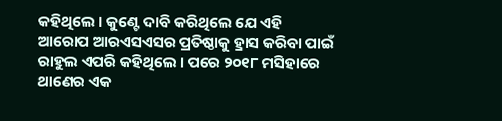କହିଥିଲେ । କୁଣ୍ଟେ ଦାବି କରିଥିଲେ ଯେ ଏହି ଆରୋପ ଆରଏସଏସର ପ୍ରତିଷ୍ଠାକୁ ହ୍ରାସ କରିବା ପାଇଁ ରାହୁଲ ଏପରି କହିଥିଲେ । ପରେ ୨୦୧୮ ମସିହାରେ ଥାଣେର ଏକ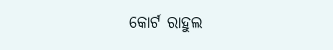କୋର୍ଟ ରାହୁଲ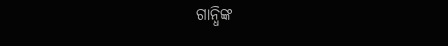ଗାନ୍ଧିଙ୍କ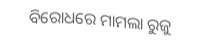ବିରୋଧରେ ମାମଲା ରୁଜୁ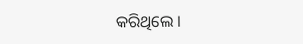କରିଥିଲେ ।